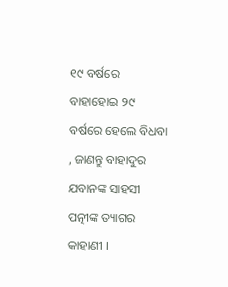୧୯ ବର୍ଷରେ ବାହାହୋଇ ୨୯ ବର୍ଷରେ ହେଲେ ବିଧବା , ଜାଣନ୍ତୁ ବାହାଦୁର ଯବାନଙ୍କ ସାହସୀ ପତ୍ନୀଙ୍କ ତ୍ୟାଗର କାହାଣୀ ।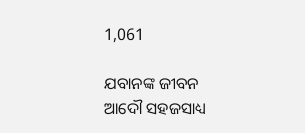1,061

ଯବାନଙ୍କ ଜୀବନ ଆଦୌ ସହଜସାଧ୍ୟ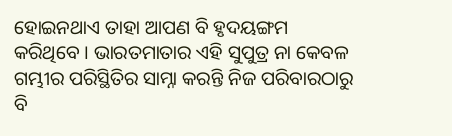ହୋଇନଥାଏ ତାହା ଆପଣ ବି ହୃଦୟଙ୍ଗମ କରିଥିବେ । ଭାରତମାତାର ଏହି ସୁପୁତ୍ର ନା କେବଳ ଗମ୍ଭୀର ପରିସ୍ଥିତିର ସାମ୍ନା କରନ୍ତି ନିଜ ପରିବାରଠାରୁ ବି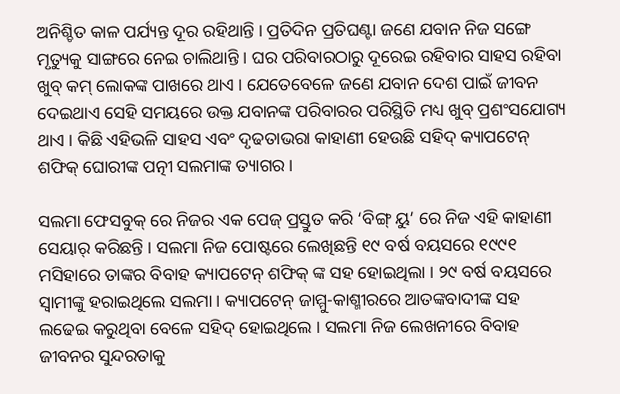ଅନିଶ୍ଚିତ କାଳ ପର୍ଯ୍ୟନ୍ତ ଦୂର ରହିଥାନ୍ତି । ପ୍ରତିଦିନ ପ୍ରତିଘଣ୍ଟା ଜଣେ ଯବାନ ନିଜ ସଙ୍ଗେ ମୃତ୍ୟୁକୁ ସାଙ୍ଗରେ ନେଇ ଚାଲିଥାନ୍ତି । ଘର ପରିବାରଠାରୁ ଦୂରେଇ ରହିବାର ସାହସ ରହିବା ଖୁବ୍ କମ୍ ଲୋକଙ୍କ ପାଖରେ ଥାଏ । ଯେତେବେଳେ ଜଣେ ଯବାନ ଦେଶ ପାଇଁ ଜୀବନ ଦେଇଥାଏ ସେହି ସମୟରେ ଉକ୍ତ ଯବାନଙ୍କ ପରିବାରର ପରିସ୍ଥିତି ମଧ୍ୟ ଖୁବ୍ ପ୍ରଶଂସଯୋଗ୍ୟ ଥାଏ । କିଛି ଏହିଭଳି ସାହସ ଏବଂ ଦୃଢତାଭରା କାହାଣୀ ହେଉଛି ସହିଦ୍ କ୍ୟାପଟେନ୍ ଶଫିକ୍ ଘୋରୀଙ୍କ ପତ୍ନୀ ସଲମାଙ୍କ ତ୍ୟାଗର ।

ସଲମା ଫେସବୁକ୍ ରେ ନିଜର ଏକ ପେଜ୍ ପ୍ରସ୍ତୁତ କରି ‘ବିଙ୍ଗ୍ ୟୁ’ ରେ ନିଜ ଏହି କାହାଣୀ ସେୟାର୍ କରିଛନ୍ତି । ସଲମା ନିଜ ପୋଷ୍ଟରେ ଲେଖିଛନ୍ତି ୧୯ ବର୍ଷ ବୟସରେ ୧୯୯୧ ମସିହାରେ ତାଙ୍କର ବିବାହ କ୍ୟାପଟେନ୍ ଶଫିକ୍ ଙ୍କ ସହ ହୋଇଥିଲା । ୨୯ ବର୍ଷ ବୟସରେ ସ୍ୱାମୀଙ୍କୁ ହରାଇଥିଲେ ସଲମା । କ୍ୟାପଟେନ୍ ଜାମ୍ମୁ-କାଶ୍ମୀରରେ ଆତଙ୍କବାଦୀଙ୍କ ସହ ଲଢେଇ କରୁଥିବା ବେଳେ ସହିଦ୍ ହୋଇଥିଲେ । ସଲମା ନିଜ ଲେଖନୀରେ ବିବାହ ଜୀବନର ସୁନ୍ଦରତାକୁ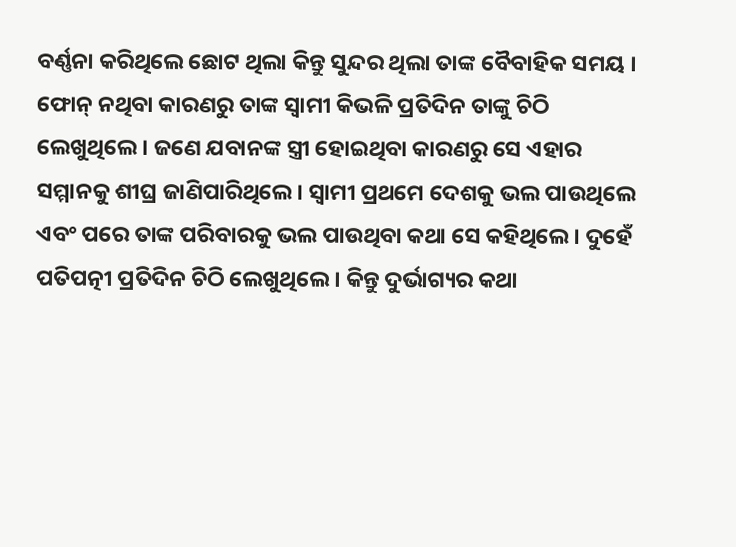ବର୍ଣ୍ଣନା କରିଥିଲେ ଛୋଟ ଥିଲା କିନ୍ତୁ ସୁନ୍ଦର ଥିଲା ତାଙ୍କ ବୈବାହିକ ସମୟ । ଫୋନ୍ ନଥିବା କାରଣରୁ ତାଙ୍କ ସ୍ୱାମୀ କିଭଳି ପ୍ରତିଦିନ ତାଙ୍କୁ ଚିଠି ଲେଖୁଥିଲେ । ଜଣେ ଯବାନଙ୍କ ସ୍ତ୍ରୀ ହୋଇଥିବା କାରଣରୁ ସେ ଏହାର ସମ୍ମାନକୁ ଶୀଘ୍ର ଜାଣିପାରିଥିଲେ । ସ୍ୱାମୀ ପ୍ରଥମେ ଦେଶକୁ ଭଲ ପାଉଥିଲେ ଏବଂ ପରେ ତାଙ୍କ ପରିବାରକୁ ଭଲ ପାଉଥିବା କଥା ସେ କହିଥିଲେ । ଦୁହେଁ ପତିପତ୍ନୀ ପ୍ରତିଦିନ ଚିଠି ଲେଖୁଥିଲେ । କିନ୍ତୁ ଦୁର୍ଭାଗ୍ୟର କଥା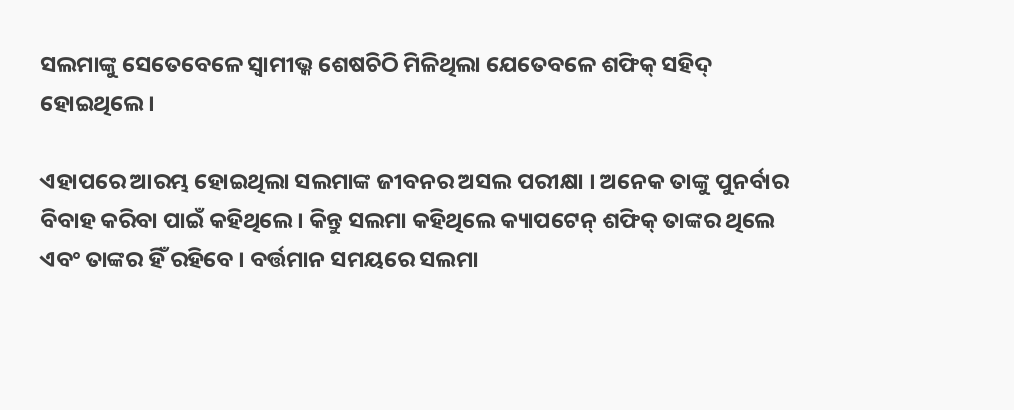ସଲମାଙ୍କୁ ସେତେବେଳେ ସ୍ୱାମୀଭ୍କ ଶେଷଚିଠି ମିଳିଥିଲା ଯେତେବଳେ ଶଫିକ୍ ସହିଦ୍ ହୋଇଥିଲେ ।

ଏହାପରେ ଆରମ୍ଭ ହୋଇଥିଲା ସଲମାଙ୍କ ଜୀବନର ଅସଲ ପରୀକ୍ଷା । ଅନେକ ତାଙ୍କୁ ପୁନର୍ବାର ବିବାହ କରିବା ପାଇଁ କହିଥିଲେ । କିନ୍ତୁ ସଲମା କହିଥିଲେ କ୍ୟାପଟେନ୍ ଶଫିକ୍ ତାଙ୍କର ଥିଲେ ଏବଂ ତାଙ୍କର ହିଁ ରହିବେ । ବର୍ତ୍ତମାନ ସମୟରେ ସଲମା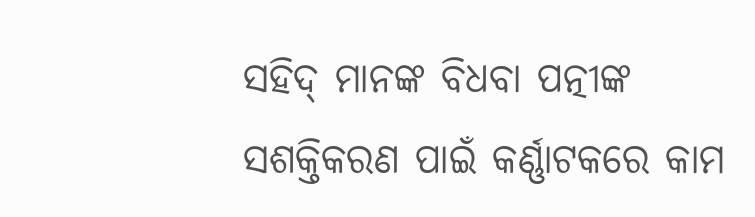ସହିଦ୍ ମାନଙ୍କ ବିଧବା ପତ୍ନୀଙ୍କ ସଶକ୍ତିକରଣ ପାଇଁ କର୍ଣ୍ଣାଟକରେ କାମ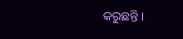କରୁଛନ୍ତି ।